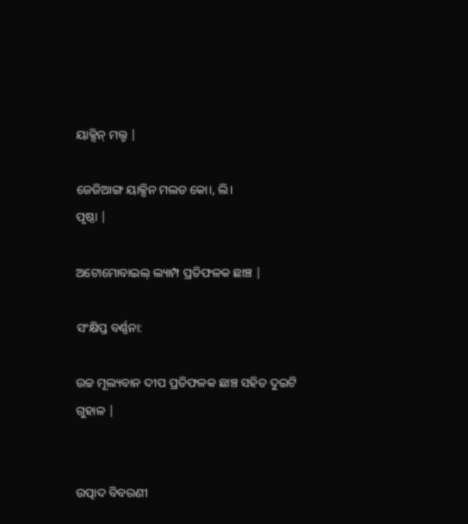ୟାକ୍ସିନ୍ ମଲ୍ଡ |

ଜେଜିଆଙ୍ଗ ୟାକ୍ସିନ ମଲଡ କୋ।, ଲି।
ପୃଷ୍ଠା |

ଅଟୋମୋବାଇଲ୍ ଲ୍ୟାମ୍ପ ପ୍ରତିଫଳକ ଛାଞ୍ଚ |

ସଂକ୍ଷିପ୍ତ ବର୍ଣ୍ଣନା:

ଉଚ୍ଚ ମୂଲ୍ୟବାନ ଦୀପ ପ୍ରତିଫଳକ ଛାଞ୍ଚ ସହିତ ଦୁଇଟି ଗୁହାଳ |


ଉତ୍ପାଦ ବିବରଣୀ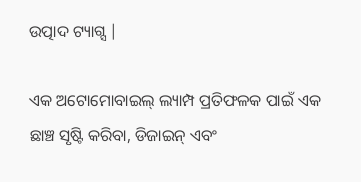ଉତ୍ପାଦ ଟ୍ୟାଗ୍ସ |

ଏକ ଅଟୋମୋବାଇଲ୍ ଲ୍ୟାମ୍ପ ପ୍ରତିଫଳକ ପାଇଁ ଏକ ଛାଞ୍ଚ ସୃଷ୍ଟି କରିବା, ଡିଜାଇନ୍ ଏବଂ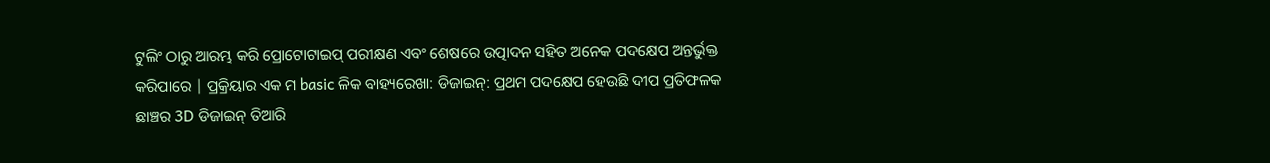ଟୁଲିଂ ଠାରୁ ଆରମ୍ଭ କରି ପ୍ରୋଟୋଟାଇପ୍ ପରୀକ୍ଷଣ ଏବଂ ଶେଷରେ ଉତ୍ପାଦନ ସହିତ ଅନେକ ପଦକ୍ଷେପ ଅନ୍ତର୍ଭୁକ୍ତ କରିପାରେ | ପ୍ରକ୍ରିୟାର ଏକ ମ basic ଳିକ ବାହ୍ୟରେଖା: ଡିଜାଇନ୍: ପ୍ରଥମ ପଦକ୍ଷେପ ହେଉଛି ଦୀପ ପ୍ରତିଫଳକ ଛାଞ୍ଚର 3D ଡିଜାଇନ୍ ତିଆରି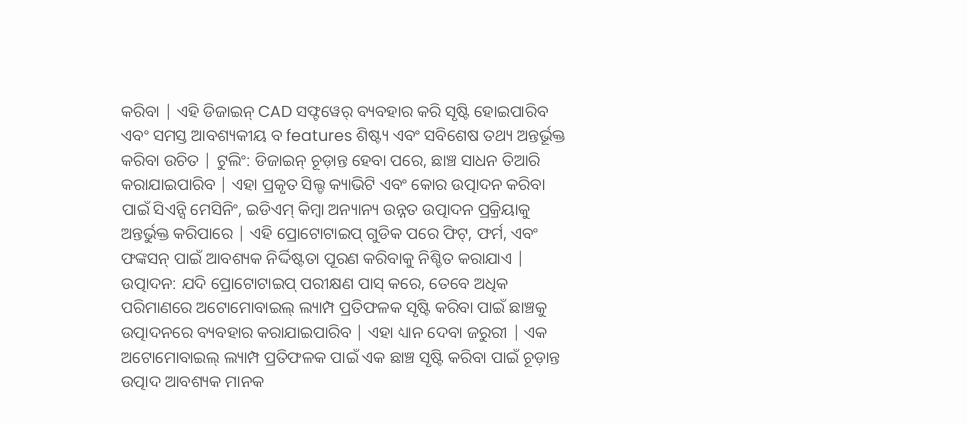କରିବା | ଏହି ଡିଜାଇନ୍ CAD ସଫ୍ଟୱେର୍ ବ୍ୟବହାର କରି ସୃଷ୍ଟି ହୋଇପାରିବ ଏବଂ ସମସ୍ତ ଆବଶ୍ୟକୀୟ ବ features ଶିଷ୍ଟ୍ୟ ଏବଂ ସବିଶେଷ ତଥ୍ୟ ଅନ୍ତର୍ଭୂକ୍ତ କରିବା ଉଚିତ | ଟୁଲିଂ: ଡିଜାଇନ୍ ଚୂଡ଼ାନ୍ତ ହେବା ପରେ, ଛାଞ୍ଚ ସାଧନ ତିଆରି କରାଯାଇପାରିବ | ଏହା ପ୍ରକୃତ ସିଲ୍ଡ କ୍ୟାଭିଟି ଏବଂ କୋର ଉତ୍ପାଦନ କରିବା ପାଇଁ ସିଏନ୍ସି ମେସିନିଂ, ଇଡିଏମ୍ କିମ୍ବା ଅନ୍ୟାନ୍ୟ ଉନ୍ନତ ଉତ୍ପାଦନ ପ୍ରକ୍ରିୟାକୁ ଅନ୍ତର୍ଭୁକ୍ତ କରିପାରେ | ଏହି ପ୍ରୋଟୋଟାଇପ୍ ଗୁଡିକ ପରେ ଫିଟ୍, ଫର୍ମ, ଏବଂ ଫଙ୍କସନ୍ ପାଇଁ ଆବଶ୍ୟକ ନିର୍ଦ୍ଦିଷ୍ଟତା ପୂରଣ କରିବାକୁ ନିଶ୍ଚିତ କରାଯାଏ | ଉତ୍ପାଦନ: ଯଦି ପ୍ରୋଟୋଟାଇପ୍ ପରୀକ୍ଷଣ ପାସ୍ କରେ, ତେବେ ଅଧିକ ପରିମାଣରେ ଅଟୋମୋବାଇଲ୍ ଲ୍ୟାମ୍ପ ପ୍ରତିଫଳକ ସୃଷ୍ଟି କରିବା ପାଇଁ ଛାଞ୍ଚକୁ ଉତ୍ପାଦନରେ ବ୍ୟବହାର କରାଯାଇପାରିବ | ଏହା ଧ୍ୟାନ ଦେବା ଜରୁରୀ | ଏକ ଅଟୋମୋବାଇଲ୍ ଲ୍ୟାମ୍ପ ପ୍ରତିଫଳକ ପାଇଁ ଏକ ଛାଞ୍ଚ ସୃଷ୍ଟି କରିବା ପାଇଁ ଚୂଡ଼ାନ୍ତ ଉତ୍ପାଦ ଆବଶ୍ୟକ ମାନକ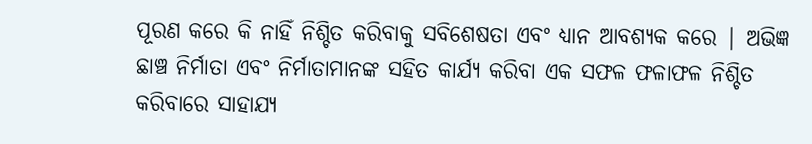ପୂରଣ କରେ କି ନାହିଁ ନିଶ୍ଚିତ କରିବାକୁ ସବିଶେଷତା ଏବଂ ଧ୍ୟାନ ଆବଶ୍ୟକ କରେ | ଅଭିଜ୍ଞ ଛାଞ୍ଚ ନିର୍ମାତା ଏବଂ ନିର୍ମାତାମାନଙ୍କ ସହିତ କାର୍ଯ୍ୟ କରିବା ଏକ ସଫଳ ଫଳାଫଳ ନିଶ୍ଚିତ କରିବାରେ ସାହାଯ୍ୟ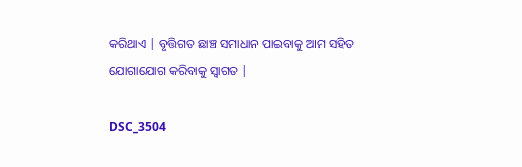କରିଥାଏ | ବୃତ୍ତିଗତ ଛାଞ୍ଚ ସମାଧାନ ପାଇବାକୁ ଆମ ସହିତ ଯୋଗାଯୋଗ କରିବାକୁ ସ୍ୱାଗତ |

DSC_3504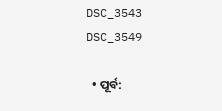DSC_3543
DSC_3549

  • ପୂର୍ବ: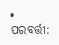• ପରବର୍ତ୍ତୀ: